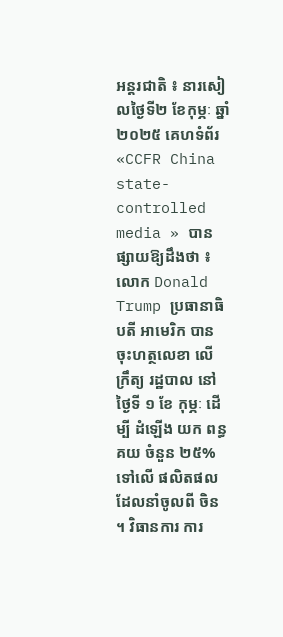អន្តរជាតិ ៖ នារសៀលថ្ងៃទី២ ខែកុម្ភៈ ឆ្នាំ២០២៥ គេហទំព័រ «CCFR China state-controlled media » បានផ្សាយឱ្យដឹងថា ៖ លោក Donald Trump ប្រធានាធិបតី អាមេរិក បាន ចុះហត្ថលេខា លើ ក្រឹត្យ រដ្ឋបាល នៅ ថ្ងៃទី ១ ខែ កុម្ភៈ ដើម្បី ដំឡើង យក ពន្ធគយ ចំនួន ២៥% ទៅលើ ផលិតផល ដែលនាំចូលពី ចិន ។ វិធានការ ការ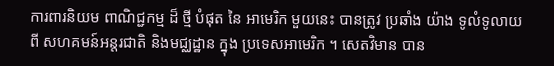ការពារនិយម ពាណិជ្ជកម្ម ដ៏ ថ្មី បំផុត នៃ អាមេរិក មួយនេះ បានត្រូវ ប្រឆាំង យ៉ាង ទូលំទូលាយ ពី សហគមន៍អន្តរជាតិ និងមជ្ឈដ្ឋាន ក្នុង ប្រទេសអាមេរិក ។ សេតវិមាន បាន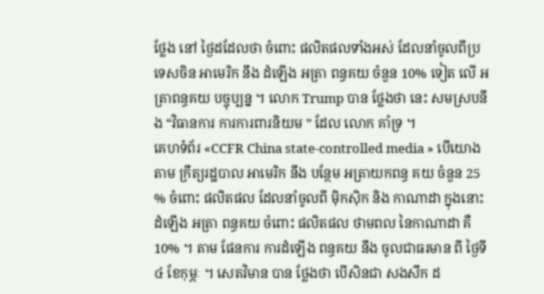ថ្លែង នៅ ថ្ងៃដដែលថា ចំពោះ ផលិតផលទាំងអស់ ដែលនាំចូលពីប្រទេសចិន អាមេរិក នឹង ដំឡើង អត្រា ពន្ធគយ ចំនួន 10% ទៀត លើ អត្រាពន្ធគយ បច្ចុប្បន្ន ។ លោក Trump បាន ថ្លែងថា នេះ សមស្របនឹង “វិធានការ ការការពារនិយម ” ដែល លោក គាំទ្រ ។
គេហទំព័រ «CCFR China state-controlled media » បើយោងតាម ក្រឹត្យរដ្ឋបាល អាមេរិក នឹង បន្ថែម អត្រាយកពន្ធ គយ ចំនួន 25 % ចំពោះ ផលិតផល ដែលនាំចូលពី ម៉ិកស៊ិក និង កាណាដា ក្នុងនោះ ដំឡើង អត្រា ពន្ធគយ ចំពោះ ផលិតផល ថាមពល នៃកាណាដា គឺ 10% ។ តាម ផែនការ ការដំឡើង ពន្ធគយ នឹង ចូលជាធរមាន ពី ថ្ងៃទី៤ ខែកុម្ភៈ ។ សេតវិមាន បាន ថ្លែងថា បើសិនជា សងសឹក ដ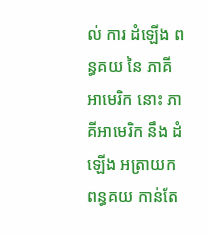ល់ ការ ដំឡើង ពន្ធគយ នៃ ភាគី អាមេរិក នោះ ភាគីអាមេរិក នឹង ដំឡើង អត្រាយកពន្ធគយ កាន់តែ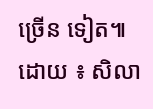ច្រើន ទៀត៕
ដោយ ៖ សិលា